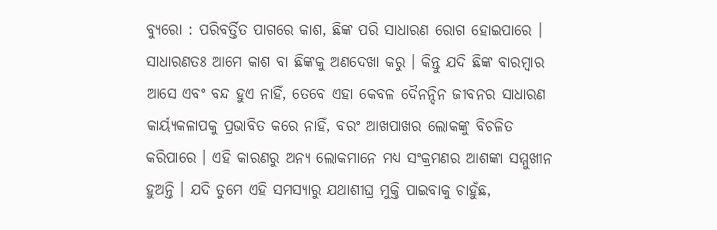ବ୍ୟୁରୋ : ପରିବର୍ତ୍ତିତ ପାଗରେ କାଶ, ଛିଙ୍କ ପରି ସାଧାରଣ ରୋଗ ହୋଇପାରେ । ସାଧାରଣତଃ ଆମେ କାଶ ବା ଛିଙ୍କକୁ ଅଣଦେଖା କରୁ । କିନ୍ତୁ ଯଦି ଛିଙ୍କ ବାରମ୍ବାର ଆସେ ଏବଂ ବନ୍ଦ ହୁଏ ନାହିଁ, ତେବେ ଏହା କେବଳ ଦୈନନ୍ଦିନ ଜୀବନର ସାଧାରଣ କାର୍ୟ୍ୟକଳାପକୁ ପ୍ରଭାବିତ କରେ ନାହିଁ, ବରଂ ଆଖପାଖର ଲୋକଙ୍କୁ ବିଚଳିତ କରିପାରେ । ଏହି କାରଣରୁ ଅନ୍ୟ ଲୋକମାନେ ମଧ୍ୟ ସଂକ୍ରମଣର ଆଶଙ୍କା ସମ୍ମୁଖୀନ ହୁଅନ୍ତି । ଯଦି ତୁମେ ଏହି ସମସ୍ୟାରୁ ଯଥାଶୀଘ୍ର ମୁକ୍ତି ପାଇବାକୁ ଚାହୁଁଛ,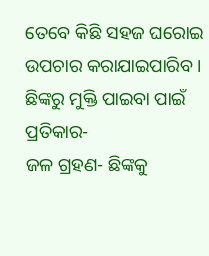ତେବେ କିଛି ସହଜ ଘରୋଇ ଉପଚାର କରାଯାଇପାରିବ ।
ଛିଙ୍କରୁ ମୁକ୍ତି ପାଇବା ପାଇଁ ପ୍ରତିକାର-
ଜଳ ଗ୍ରହଣ- ଛିଙ୍କକୁ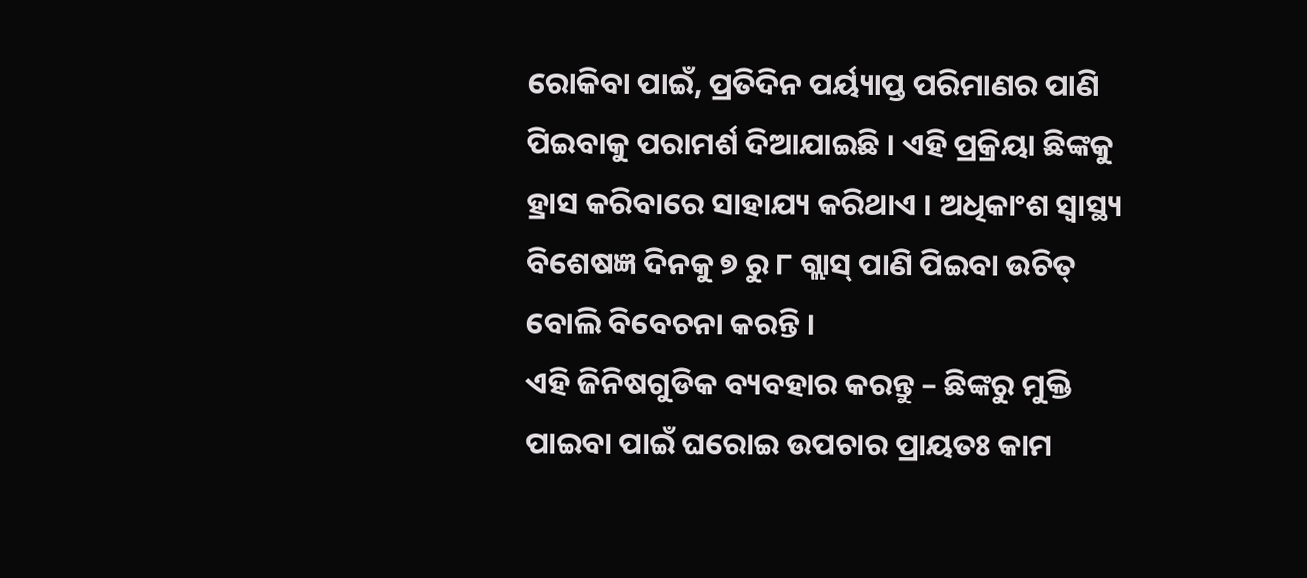ରୋକିବା ପାଇଁ, ପ୍ରତିଦିନ ପର୍ୟ୍ୟାପ୍ତ ପରିମାଣର ପାଣି ପିଇବାକୁ ପରାମର୍ଶ ଦିଆଯାଇଛି । ଏହି ପ୍ରକ୍ରିୟା ଛିଙ୍କକୁ ହ୍ରାସ କରିବାରେ ସାହାଯ୍ୟ କରିଥାଏ । ଅଧିକାଂଶ ସ୍ୱାସ୍ଥ୍ୟ ବିଶେଷଜ୍ଞ ଦିନକୁ ୭ ରୁ ୮ ଗ୍ଲାସ୍ ପାଣି ପିଇବା ଉଚିତ୍ ବୋଲି ବିବେଚନା କରନ୍ତି ।
ଏହି ଜିନିଷଗୁଡିକ ବ୍ୟବହାର କରନ୍ତୁ – ଛିଙ୍କରୁ ମୁକ୍ତି ପାଇବା ପାଇଁ ଘରୋଇ ଉପଚାର ପ୍ରାୟତଃ କାମ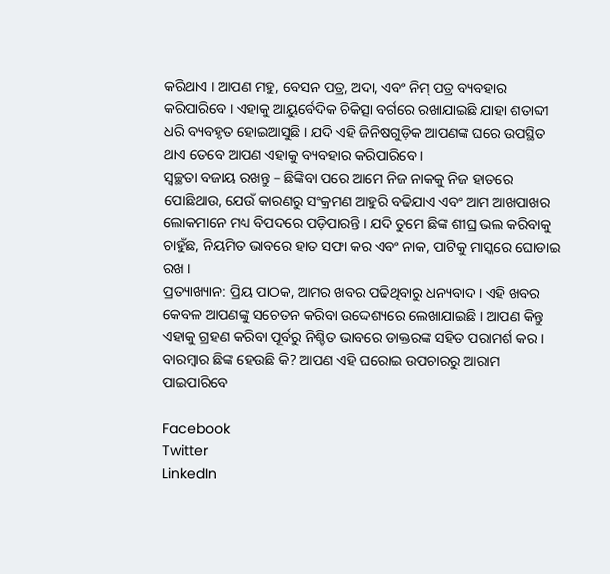କରିଥାଏ । ଆପଣ ମହୁ, ବେସନ ପତ୍ର, ଅଦା, ଏବଂ ନିମ୍ ପତ୍ର ବ୍ୟବହାର କରିପାରିବେ । ଏହାକୁ ଆୟୁର୍ବେଦିକ ଚିକିତ୍ସା ବର୍ଗରେ ରଖାଯାଇଛି ଯାହା ଶତାବ୍ଦୀ ଧରି ବ୍ୟବହୃତ ହୋଇଆସୁଛି । ଯଦି ଏହି ଜିନିଷଗୁଡ଼ିକ ଆପଣଙ୍କ ଘରେ ଉପସ୍ଥିତ ଥାଏ ତେବେ ଆପଣ ଏହାକୁ ବ୍ୟବହାର କରିପାରିବେ ।
ସ୍ୱଚ୍ଛତା ବଜାୟ ରଖନ୍ତୁ – ଛିଙ୍କିବା ପରେ ଆମେ ନିଜ ନାକକୁ ନିଜ ହାତରେ ପୋଛିଥାଉ, ଯେଉଁ କାରଣରୁ ସଂକ୍ରମଣ ଆହୁରି ବଢିଯାଏ ଏବଂ ଆମ ଆଖପାଖର ଲୋକମାନେ ମଧ୍ୟ ବିପଦରେ ପଡ଼ିପାରନ୍ତି । ଯଦି ତୁମେ ଛିଙ୍କ ଶୀଘ୍ର ଭଲ କରିବାକୁ ଚାହୁଁଛ, ନିୟମିତ ଭାବରେ ହାତ ସଫା କର ଏବଂ ନାକ, ପାଟିକୁ ମାସ୍କରେ ଘୋଡାଇ ରଖ ।
ପ୍ରତ୍ୟାଖ୍ୟାନ: ପ୍ରିୟ ପାଠକ, ଆମର ଖବର ପଢିଥିବାରୁ ଧନ୍ୟବାଦ । ଏହି ଖବର କେବଳ ଆପଣଙ୍କୁ ସଚେତନ କରିବା ଉଦ୍ଦେଶ୍ୟରେ ଲେଖାଯାଇଛି । ଆପଣ କିନ୍ତୁ ଏହାକୁ ଗ୍ରହଣ କରିବା ପୂର୍ବରୁ ନିଶ୍ଚିତ ଭାବରେ ଡାକ୍ତରଙ୍କ ସହିତ ପରାମର୍ଶ କର ।
ବାରମ୍ବାର ଛିଙ୍କ ହେଉଛି କି? ଆପଣ ଏହି ଘରୋଇ ଉପଚାରରୁ ଆରାମ ପାଇପାରିବେ

Facebook
Twitter
LinkedIn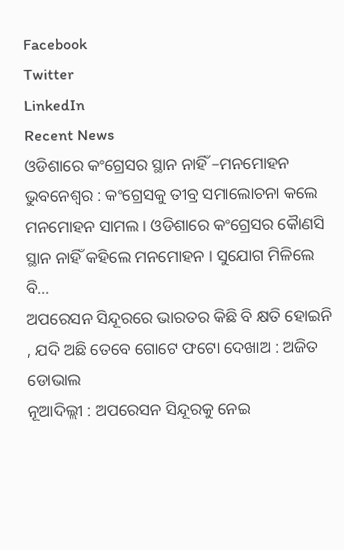Facebook
Twitter
LinkedIn
Recent News
ଓଡିଶାରେ କଂଗ୍ରେସର ସ୍ଥାନ ନାହିଁ –ମନମୋହନ
ଭୁବନେଶ୍ୱର : କଂଗ୍ରେସକୁ ତୀବ୍ର ସମାଲୋଚନା କଲେ ମନମୋହନ ସାମଲ । ଓଡିଶାରେ କଂଗ୍ରେସର କୈାଣସି ସ୍ଥାନ ନାହିଁ କହିଲେ ମନମୋହନ । ସୁଯୋଗ ମିଳିଲେ ବି...
ଅପରେସନ ସିନ୍ଦୂରରେ ଭାରତର କିଛି ବି କ୍ଷତି ହୋଇନି , ଯଦି ଅଛି ତେବେ ଗୋଟେ ଫଟୋ ଦେଖାଅ : ଅଜିତ ଡୋଭାଲ
ନୂଆଦିଲ୍ଲୀ : ଅପରେସନ ସିନ୍ଦୂରକୁ ନେଇ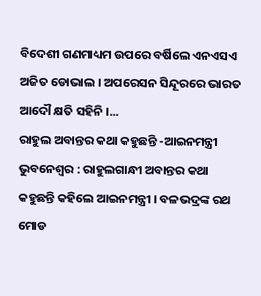ବିଦେଶୀ ଗଣମାଧ୍ୟମ ଉପରେ ବର୍ଷିଲେ ଏନଏସଏ ଅଜିତ ଡୋଭାଲ । ଅପରେସନ ସିନ୍ଦୂରରେ ଭାରତ ଆଦୌ କ୍ଷତି ସହିନି ।...
ରାହୁଲ ଅବାନ୍ତର କଥା କହୁଛନ୍ତି -ଆଇନମନ୍ତ୍ରୀ
ଭୁବନେଶ୍ୱର : ରାହୁଲଗାନ୍ଧୀ ଅବାନ୍ତର କଥା କହୁଛନ୍ତି କହିଲେ ଆଇନମନ୍ତ୍ରୀ । ବଳଭଦ୍ରଙ୍କ ରଥ ମୋଡ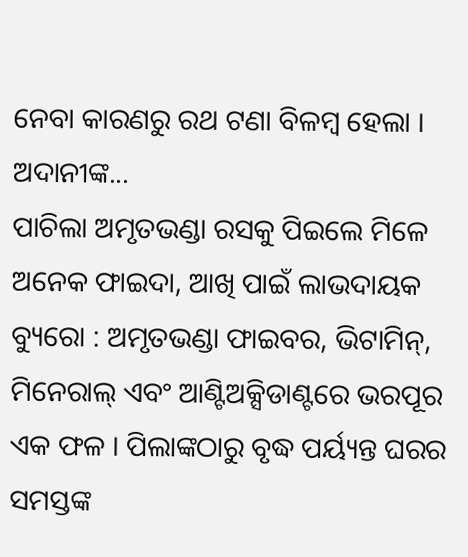ନେବା କାରଣରୁ ରଥ ଟଣା ବିଳମ୍ବ ହେଲା । ଅଦାନୀଙ୍କ...
ପାଚିଲା ଅମୃତଭଣ୍ଡା ରସକୁ ପିଇଲେ ମିଳେ ଅନେକ ଫାଇଦା, ଆଖି ପାଇଁ ଲାଭଦାୟକ
ବ୍ୟୁରୋ : ଅମୃତଭଣ୍ଡା ଫାଇବର, ଭିଟାମିନ୍, ମିନେରାଲ୍ ଏବଂ ଆଣ୍ଟିଅକ୍ସିଡାଣ୍ଟରେ ଭରପୂର ଏକ ଫଳ । ପିଲାଙ୍କଠାରୁ ବୃଦ୍ଧ ପର୍ୟ୍ୟନ୍ତ ଘରର ସମସ୍ତଙ୍କ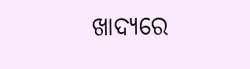ଖାଦ୍ୟରେ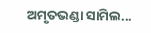ଅମୃତଭଣ୍ଡା ସାମିଲ...